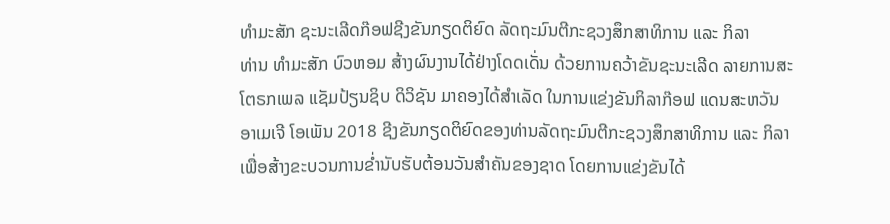ທຳມະສັກ ຊະນະເລີດກ໊ອຟຊີງຂັນກຽດຕິຍົດ ລັດຖະມົນຕີກະຊວງສຶກສາທິການ ແລະ ກິລາ
ທ່ານ ທຳມະສັກ ບົວຫອມ ສ້າງຜົນງານໄດ້ຢ່າງໂດດເດັ່ນ ດ້ວຍການຄວ້າຂັນຊະນະເລີດ ລາຍການສະໂຕຣກເພລ ແຊັມປ້ຽນຊິບ ດິວິຊັນ ມາຄອງໄດ້ສຳເລັດ ໃນການແຂ່ງຂັນກິລາກ໊ອຟ ແດນສະຫວັນ ອາເມເຈີ ໂອເພັນ 2018 ຊີງຂັນກຽດຕິຍົດຂອງທ່ານລັດຖະມົນຕີກະຊວງສຶກສາທິການ ແລະ ກິລາ ເພື່ອສ້າງຂະບວນການຂໍ່ານັບຮັບຕ້ອນວັນສຳຄັນຂອງຊາດ ໂດຍການແຂ່ງຂັນໄດ້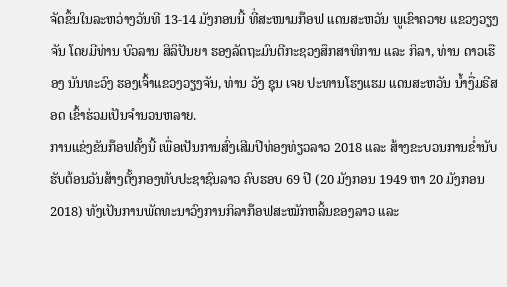ຈັດຂຶ້ນໃນລະຫວ່າງວັນທີ 13-14 ມັງກອນນີ້ ທີ່ສະໜາມກ໊ອຟ ແດນສະຫວັນ ພູເຂົາຄວາຍ ແຂວງວຽງຈັນ ໂດຍມີທ່ານ ບົວລານ ສິລິປັນຍາ ຮອງລັດຖະມົນຕີກະຊວງສຶກສາທິການ ແລະ ກິລາ, ທ່ານ ດາວເຮືອງ ນັນທະວົງ ຮອງເຈົ້າແຂວງວຽງຈັນ, ທ່ານ ວັງ ຊຸນ ເຈຍ ປະທານໂຮງແຮມ ແດນສະຫວັນ ນ້ຳງື່ມຣີສອດ ເຂົ້າຮ່ວມເປັນຈຳນວນຫລາຍ.
ການແຂ່ງຂັນກ໊ອຟຄັ້ງນີ້ ເພື່ອເປັນການສົ່ງເສີມປີທ່ອງທ່ຽວລາວ 2018 ແລະ ສ້າງຂະບວນການຂໍ່ານັບຮັບຕ້ອນວັນສ້າງຕັ້ງກອງທັບປະຊາຊົນລາວ ຄົບຮອບ 69 ປີ (20 ມັງກອນ 1949 ຫາ 20 ມັງກອນ 2018) ທັງເປັນການພັດທະນາວົງການກິລາກ໊ອຟສະໝັກຫລິ້ນຂອງລາວ ແລະ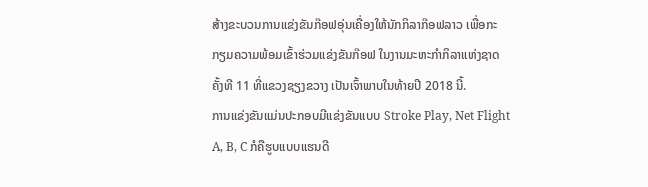ສ້າງຂະບວນການແຂ່ງຂັນກ໊ອຟອຸ່ນເຄື່ອງໃຫ້ນັກກິລາກ໊ອຟລາວ ເພື່ອກະກຽມຄວາມພ້ອມເຂົ້າຮ່ວມແຂ່ງຂັນກ໊ອຟ ໃນງານມະຫະກຳກິລາແຫ່ງຊາດ ຄັ້ງທີ 11 ທີ່ແຂວງຊຽງຂວາງ ເປັນເຈົ້າພາບໃນທ້າຍປີ 2018 ນີ້.
ການແຂ່ງຂັນແມ່ນປະກອບມີແຂ່ງຂັນແບບ Stroke Play, Net Flight A, B, C ກໍຄືຮູບແບບແຮນດີ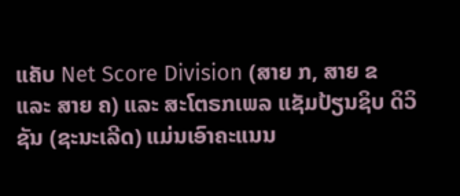ແຄັບ Net Score Division (ສາຍ ກ, ສາຍ ຂ ແລະ ສາຍ ຄ) ແລະ ສະໂຕຣກເພລ ແຊັມປ້ຽນຊິບ ດິວິຊັນ (ຊະນະເລີດ) ແມ່ນເອົາຄະແນນ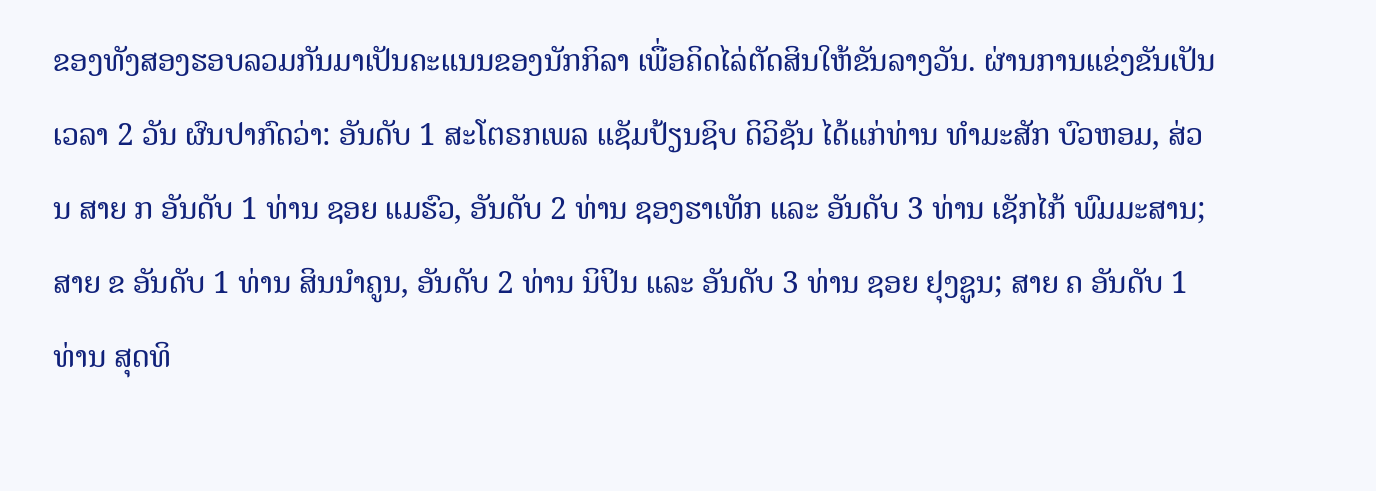ຂອງທັງສອງຮອບລວມກັນມາເປັນຄະແນນຂອງນັກກິລາ ເພື່ອຄິດໄລ່ຕັດສິນໃຫ້ຂັນລາງວັນ. ຜ່ານການແຂ່ງຂັນເປັນເວລາ 2 ວັນ ຜົນປາກົດວ່າ: ອັນດັບ 1 ສະໂຕຣກເພລ ແຊັມປ້ຽນຊິບ ດິວິຊັນ ໄດ້ແກ່ທ່ານ ທຳມະສັກ ບົວຫອມ, ສ່ວນ ສາຍ ກ ອັນດັບ 1 ທ່ານ ຊອຍ ແມຮົວ, ອັນດັບ 2 ທ່ານ ຊອງຮາເທັກ ແລະ ອັນດັບ 3 ທ່ານ ເຊັກໄກ້ ພົມມະສານ; ສາຍ ຂ ອັນດັບ 1 ທ່ານ ສິນນຳຄູນ, ອັນດັບ 2 ທ່ານ ນິປິນ ແລະ ອັນດັບ 3 ທ່ານ ຊອຍ ຢຸງຊູນ; ສາຍ ຄ ອັນດັບ 1 ທ່ານ ສຸດທິ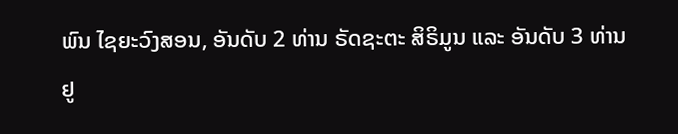ພົນ ໄຊຍະວົງສອນ, ອັນດັບ 2 ທ່ານ ຣັດຊະຕະ ສິຣິມູນ ແລະ ອັນດັບ 3 ທ່ານ ຢູ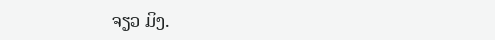ຈຽວ ມິງ.